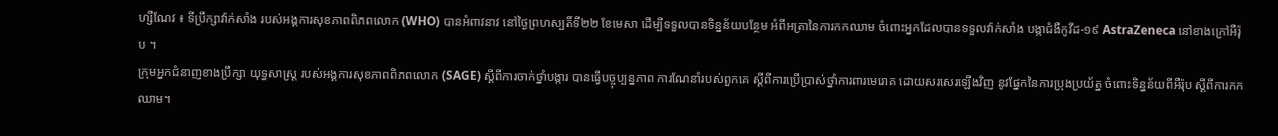ហ្សឺណែវ ៖ ទីប្រឹក្សាវ៉ាក់សាំង របស់អង្គការសុខភាពពិភពលោក (WHO) បានអំពាវនាវ នៅថ្ងៃព្រហស្បតិ៍ទី២២ ខែមេសា ដើម្បីទទួលបានទិន្នន័យបន្ថែម អំពីអត្រានៃការកកឈាម ចំពោះអ្នកដែលបានទទួលវ៉ាក់សាំង បង្កាជំងឺកូវីដ-១៩ AstraZeneca នៅខាងក្រៅអឺរ៉ុប ។
ក្រុមអ្នកជំនាញខាងប្រឹក្សា យុទ្ធសាស្ត្រ របស់អង្គការសុខភាពពិភពលោក (SAGE) ស្តីពីការចាក់ថ្នាំបង្ការ បានធ្វើបច្ចុប្បន្នភាព ការណែនាំរបស់ពួកគេ ស្តីពីការប្រើប្រាស់ថ្នាំការពារមេរោគ ដោយសរសេរឡើងវិញ នូវផ្នែកនៃការប្រុងប្រយ័ត្ន ចំពោះទិន្នន័យពីអឺរ៉ុប ស្តីពីការកកឈាម។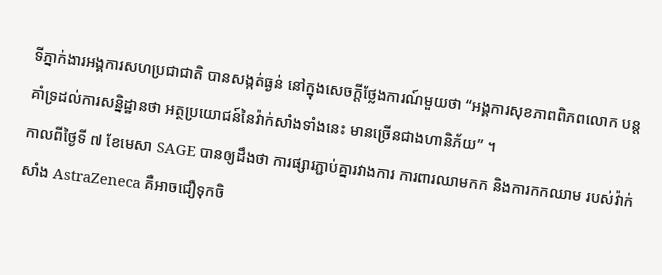ទីភ្នាក់ងារអង្គការសហប្រជាជាតិ បានសង្កត់ធ្ងន់ នៅក្នុងសេចក្តីថ្លែងការណ៍មួយថា “អង្គការសុខភាពពិភពលោក បន្តគាំទ្រដល់ការសន្និដ្ឋានថា អត្ថប្រយោជន៍នៃវ៉ាក់សាំងទាំងនេះ មានច្រើនជាងហានិភ័យ” ។
កាលពីថ្ងៃទី ៧ ខែមេសា SAGE បានឲ្យដឹងថា ការផ្សារភ្ជាប់គ្នារវាងការ ការពារឈាមកក និងការកកឈាម របស់វ៉ាក់សាំង AstraZeneca គឺអាចជឿទុកចិ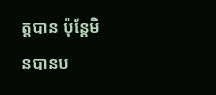ត្តបាន ប៉ុន្តែមិនបានប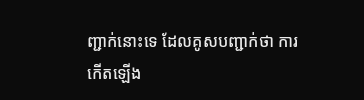ញ្ជាក់នោះទេ ដែលគូសបញ្ជាក់ថា ការកើតឡើង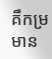គឺកម្រមាន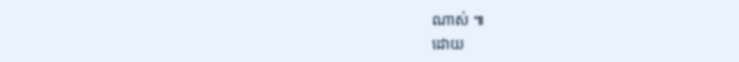ណាស់ ៕
ដោយ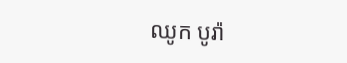ឈូក បូរ៉ា